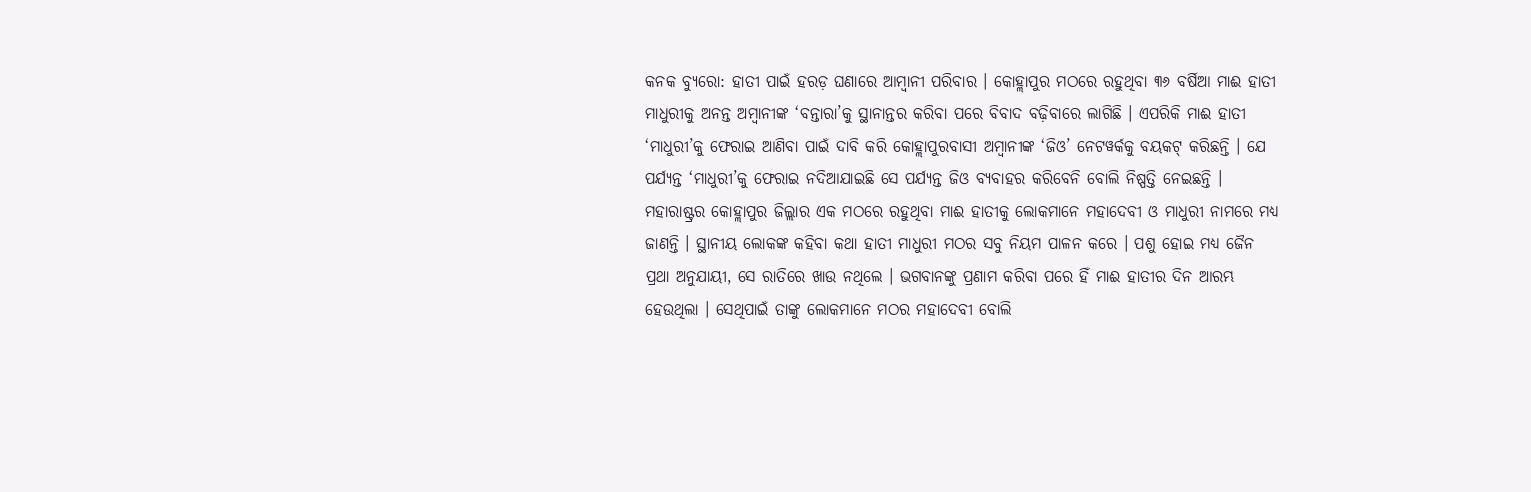କନକ ବ୍ୟୁରୋ: ହାତୀ ପାଇଁ ହରଡ଼ ଘଣାରେ ଆମ୍ବାନୀ ପରିବାର । କୋହ୍ଲାପୁର ମଠରେ ରହୁଥିବା ୩୬ ବର୍ଷିଆ ମାଈ ହାତୀ ମାଧୁରୀକୁ ଅନନ୍ତ ଅମ୍ବାନୀଙ୍କ ‘ବନ୍ତାରା’କୁ ସ୍ଥାନାନ୍ତର କରିବା ପରେ ବିବାଦ ବଢ଼ିବାରେ ଲାଗିଛି । ଏପରିକି ମାଈ ହାତୀ ‘ମାଧୁରୀ’କୁ ଫେରାଇ ଆଣିବା ପାଇଁ ଦାବି କରି କୋହ୍ଲାପୁରବାସୀ ଅମ୍ବାନୀଙ୍କ ‘ଜିଓ’ ନେଟୱର୍କକୁ ବୟକଟ୍ କରିଛନ୍ତି । ଯେ ପର୍ଯ୍ୟନ୍ତ ‘ମାଧୁରୀ’କୁ ଫେରାଇ ନଦିଆଯାଇଛି ସେ ପର୍ଯ୍ୟନ୍ତ ଜିଓ ବ୍ୟବାହର କରିବେନି ବୋଲି ନିଷ୍ପତ୍ତି ନେଇଛନ୍ତି ।
ମହାରାଷ୍ଟ୍ରର କୋହ୍ଲାପୁର ଜିଲ୍ଲାର ଏକ ମଠରେ ରହୁଥିବା ମାଈ ହାତୀକୁ ଲୋକମାନେ ମହାଦେବୀ ଓ ମାଧୁରୀ ନାମରେ ମଧ୍ୟ ଜାଣନ୍ତି । ସ୍ଥାନୀୟ ଲୋକଙ୍କ କହିବା କଥା ହାତୀ ମାଧୁରୀ ମଠର ସବୁ ନିୟମ ପାଳନ କରେ । ପଶୁ ହୋଇ ମଧ୍ୟ ଜୈନ ପ୍ରଥା ଅନୁଯାୟୀ, ସେ ରାତିରେ ଖାଉ ନଥିଲେ । ଭଗବାନଙ୍କୁ ପ୍ରଣାମ କରିବା ପରେ ହିଁ ମାଈ ହାତୀର ଦିନ ଆରମ୍ଭ ହେଉଥିଲା । ସେଥିପାଇଁ ତାଙ୍କୁ ଲୋକମାନେ ମଠର ମହାଦେବୀ ବୋଲି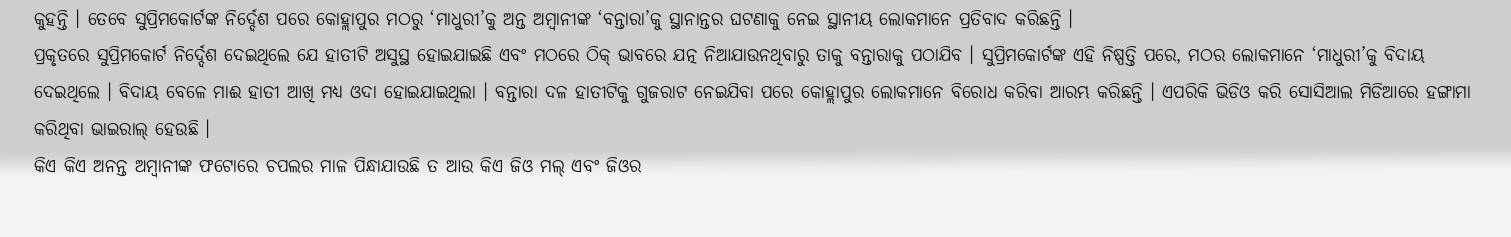କୁହନ୍ତି । ତେବେ ସୁପ୍ରିମକୋର୍ଟଙ୍କ ନିର୍ଦ୍ଦେଶ ପରେ କୋହ୍ଲାପୁର ମଠରୁ ‘ମାଧୁରୀ’କୁ ଅନ୍ତ ଅମ୍ବାନୀଙ୍କ ‘ବନ୍ତାରା’କୁ ସ୍ଥାନାନ୍ତର ଘଟଣାକୁ ନେଇ ସ୍ଥାନୀୟ ଲୋକମାନେ ପ୍ରତିବାଦ କରିଛନ୍ତି ।
ପ୍ରକୃତରେ ସୁପ୍ରିମକୋର୍ଟ ନିର୍ଦ୍ଦେଶ ଦେଇଥିଲେ ଯେ ହାତୀଟି ଅସୁସ୍ଥ ହୋଇଯାଇଛି ଏବଂ ମଠରେ ଠିକ୍ ଭାବରେ ଯତ୍ନ ନିଆଯାଉନଥିବାରୁ ତାକୁ ବନ୍ତାରାକୁ ପଠାଯିବ । ସୁପ୍ରିମକୋର୍ଟଙ୍କ ଏହି ନିଷ୍ପତ୍ତି ପରେ, ମଠର ଲୋକମାନେ ‘ମାଧୁରୀ’କୁ ବିଦାୟ ଦେଇଥିଲେ । ବିଦାୟ ବେଳେ ମାଈ ହାତୀ ଆଖି ମଧ୍ୟ ଓଦା ହୋଇଯାଇଥିଲା । ବନ୍ତାରା ଦଳ ହାତୀଟିକୁ ଗୁଜରାଟ ନେଇଯିବା ପରେ କୋହ୍ଲାପୁର ଲୋକମାନେ ବିରୋଧ କରିବା ଆରମ୍ଭ କରିଛନ୍ତି । ଏପରିକି ଭିଡିଓ କରି ସୋସିଆଲ ମିଡିଆରେ ହଙ୍ଗାମା କରିଥିବା ଭାଇରାଲ୍ ହେଉଛି ।
କିଏ କିଏ ଅନନ୍ତ ଅମ୍ବାନୀଙ୍କ ଫଟୋରେ ଚପଲର ମାଳ ପିନ୍ଧାଯାଉଛି ତ ଆଉ କିଏ ଜିଓ ମଲ୍ ଏବଂ ଜିଓର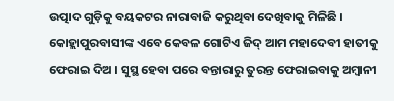ଉତ୍ପାଦ ଗୁଡ଼ିକୁ ବୟକଟର ନାରାବାଜି କରୁଥିବା ଦେଖିବାକୁ ମିଳିଛି । କୋହ୍ଲାପୁରବାସୀଙ୍କ ଏବେ କେବଳ ଗୋଟିଏ ଜିଦ୍ ଆମ ମହାଦେବୀ ହାତୀକୁ ଫେରାଇ ଦିଅ । ସୁସ୍ଥ ହେବା ପରେ ବନ୍ତାରାରୁ ତୁରନ୍ତ ଫେରାଇବାକୁ ଅମ୍ବାନୀ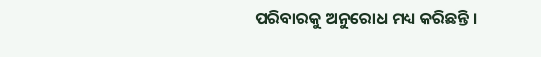ପରିବାରକୁ ଅନୁରୋଧ ମଧ୍ୟ କରିଛନ୍ତି ।